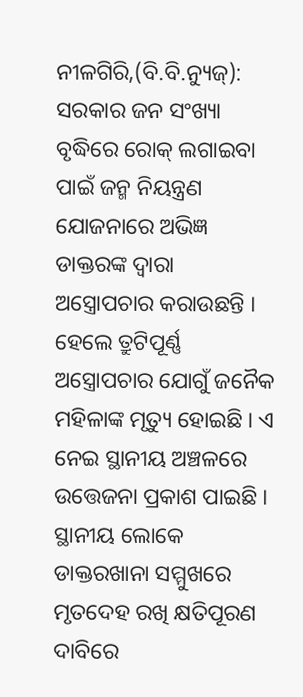ନୀଳଗିରି,(ବି.ବି.ନ୍ୟୁଜ୍): ସରକାର ଜନ ସଂଖ୍ୟା ବୃଦ୍ଧିରେ ରୋକ୍ ଲଗାଇବା ପାଇଁ ଜନ୍ମ ନିୟନ୍ତ୍ରଣ ଯୋଜନାରେ ଅଭିଜ୍ଞ ଡାକ୍ତରଙ୍କ ଦ୍ୱାରା ଅସ୍ତ୍ରୋପଚାର କରାଉଛନ୍ତି । ହେଲେ ତ୍ରୁଟିପୂର୍ଣ୍ଣ ଅସ୍ତ୍ରୋପଚାର ଯୋଗୁଁ ଜନୈକ ମହିଳାଙ୍କ ମୃତ୍ୟୁ ହୋଇଛି । ଏ ନେଇ ସ୍ଥାନୀୟ ଅଞ୍ଚଳରେ ଉତ୍ତେଜନା ପ୍ରକାଶ ପାଇଛି । ସ୍ଥାନୀୟ ଲୋକେ ଡାକ୍ତରଖାନା ସମ୍ମୁଖରେ ମୃତଦେହ ରଖି କ୍ଷତିପୂରଣ ଦାବିରେ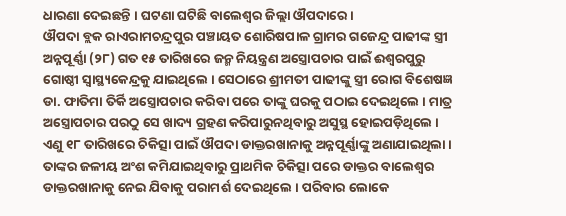ଧାରଣା ଦେଇଛନ୍ତି । ଘଟଣା ଘଟିଛି ବାଲେଶ୍ୱର ଜିଲ୍ଲା ଔପଦାରେ ।
ଔପଦା ବ୍ଲକ ରାଏରାମଚନ୍ଦ୍ରପୁର ପଞ୍ଚାୟତ ଶୋରିଷପାଳ ଗ୍ରାମର ଗଜେନ୍ଦ୍ର ପାଢୀଙ୍କ ସ୍ତ୍ରୀ ଅନ୍ନପୂର୍ଣ୍ଣା (୨୮) ଗତ ୧୫ ତାରିଖରେ ଜନ୍ମ ନିୟନ୍ତ୍ରଣ ଅସ୍ତ୍ରୋପଚାର ପାଇଁ ଈଶ୍ୱରପୁରୁ ଗୋଷ୍ଠୀ ସ୍ୱାସ୍ଥ୍ୟକେନ୍ଦ୍ରକୁ ଯାଇଥିଲେ । ସେଠାରେ ଶ୍ରୀମତୀ ପାଢୀଙ୍କୁ ସ୍ତ୍ରୀ ରୋଗ ବିଶେଷଜ୍ଞ ଡା. ଫାତିମା ତିର୍କି ଅସ୍ତ୍ରୋପଚାର କରିବା ପରେ ତାଙ୍କୁ ଘରକୁ ପଠାଇ ଦେଇଥିଲେ । ମାତ୍ର ଅସ୍ତ୍ରୋପଚାର ପରଠୁ ସେ ଖାଦ୍ୟ ଗ୍ରହଣ କରିପାରୁନଥିବାରୁ ଅସୁସ୍ଥ ହୋଇପଡ଼ିଥିଲେ । ଏଣୁ ୧୮ ତାରିଖରେ ଚିକିତ୍ସା ପାଇଁ ଔପଦା ଡାକ୍ତରଖାନାକୁ ଅନ୍ନପୂର୍ଣ୍ଣାଙ୍କୁ ଅଣାଯାଇଥିଲା । ତାଙ୍କର ଜଳୀୟ ଅଂଶ କମିଯାଇଥିବାରୁ ପ୍ରାଥମିକ ଚିକିତ୍ସା ପରେ ଡାକ୍ତର ବାଲେଶ୍ୱର ଡାକ୍ତରଖାନାକୁ ନେଇ ଯିବାକୁ ପରାମର୍ଶ ଦେଇଥିଲେ । ପରିବାର ଲୋକେ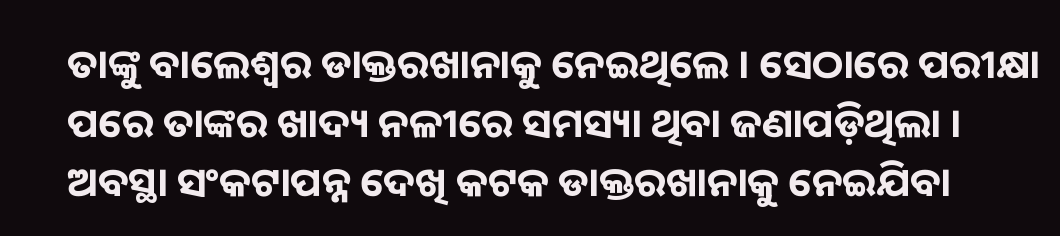ତାଙ୍କୁ ବାଲେଶ୍ୱର ଡାକ୍ତରଖାନାକୁ ନେଇଥିଲେ । ସେଠାରେ ପରୀକ୍ଷା ପରେ ତାଙ୍କର ଖାଦ୍ୟ ନଳୀରେ ସମସ୍ୟା ଥିବା ଜଣାପଡ଼ିଥିଲା । ଅବସ୍ଥା ସଂକଟାପନ୍ନ ଦେଖି କଟକ ଡାକ୍ତରଖାନାକୁ ନେଇଯିବା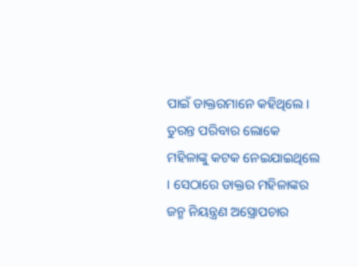ପାଇଁ ଡାକ୍ତରମାନେ କହିଥିଲେ । ତୁରନ୍ତ ପରିବାର ଲୋକେ ମହିଳାଙ୍କୁ କଟକ ନେଇଯାଇଥିଲେ । ସେଠାରେ ଡାକ୍ତର ମହିଳାଙ୍କର ଜନ୍ମ ନିୟନ୍ତ୍ରଣ ଅସ୍ତ୍ରୋପଚାର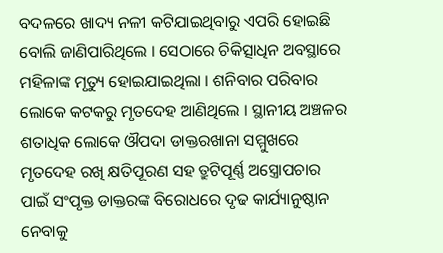ବଦଳରେ ଖାଦ୍ୟ ନଳୀ କଟିଯାଇଥିବାରୁ ଏପରି ହୋଇଛି ବୋଲି ଜାଣିପାରିଥିଲେ । ସେଠାରେ ଚିକିତ୍ସାଧିନ ଅବସ୍ଥାରେ ମହିଳାଙ୍କ ମୃତ୍ୟୁ ହୋଇଯାଇଥିଲା । ଶନିବାର ପରିବାର ଲୋକେ କଟକରୁ ମୃତଦେହ ଆଣିଥିଲେ । ସ୍ଥାନୀୟ ଅଞ୍ଚଳର ଶତାଧିକ ଲୋକେ ଔପଦା ଡାକ୍ତରଖାନା ସମ୍ମୁଖରେ ମୃତଦେହ ରଖି କ୍ଷତିପୂରଣ ସହ ତ୍ରୁଟିପୂର୍ଣ୍ଣ ଅସ୍ତ୍ରୋପଚାର ପାଇଁ ସଂପୃକ୍ତ ଡାକ୍ତରଙ୍କ ବିରୋଧରେ ଦୃଢ କାର୍ଯ୍ୟାନୁଷ୍ଠାନ ନେବାକୁ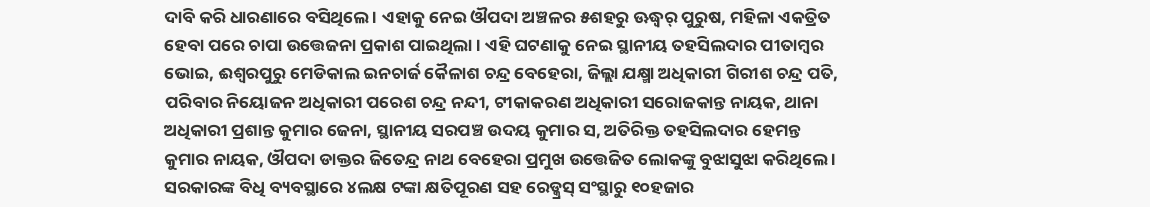ଦାବି କରି ଧାରଣାରେ ବସିଥିଲେ । ଏହାକୁ ନେଇ ଔପଦା ଅଞ୍ଚଳର ୫ଶହରୁ ଊଦ୍ଧ୍ୱର୍ ପୁରୁଷ, ମହିଳା ଏକତ୍ରିତ ହେବା ପରେ ଚାପା ଉତ୍ତେଜନା ପ୍ରକାଶ ପାଇଥିଲା । ଏହି ଘଟଣାକୁ ନେଇ ସ୍ଥାନୀୟ ତହସିଲଦାର ପୀତାମ୍ବର ଭୋଇ, ଈଶ୍ୱରପୁରୁ ମେଡିକାଲ ଇନଚାର୍ଜ କୈଳାଶ ଚନ୍ଦ୍ର ବେହେରା, ଜିଲ୍ଲା ଯକ୍ଷ୍ମା ଅଧିକାରୀ ଗିରୀଶ ଚନ୍ଦ୍ର ପତି, ପରିବାର ନିୟୋଜନ ଅଧିକାରୀ ପରେଶ ଚନ୍ଦ୍ର ନନ୍ଦୀ, ଟୀକାକରଣ ଅଧିକାରୀ ସରୋଜକାନ୍ତ ନାୟକ, ଥାନା ଅଧିକାରୀ ପ୍ରଶାନ୍ତ କୁମାର ଜେନା, ସ୍ଥାନୀୟ ସରପଞ୍ଚ ଉଦୟ କୁମାର ସ, ଅତିରିକ୍ତ ତହସିଲଦାର ହେମନ୍ତ କୁମାର ନାୟକ, ଔପଦା ଡାକ୍ତର ଜିତେନ୍ଦ୍ର ନାଥ ବେହେରା ପ୍ରମୁଖ ଉତ୍ତେଜିତ ଲୋକଙ୍କୁ ବୁଝାସୁଝା କରିଥିଲେ । ସରକାରଙ୍କ ବିଧି ବ୍ୟବସ୍ଥାରେ ୪ଲକ୍ଷ ଟଙ୍କା କ୍ଷତିପୂରଣ ସହ ରେଡ୍କ୍ରସ୍ ସଂସ୍ଥାରୁ ୧୦ହଜାର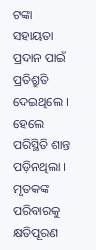ଟଙ୍କା ସହାୟତା ପ୍ରଦାନ ପାଇଁ ପ୍ରତିଶ୍ରୁତି ଦେଇଥିଲେ । ହେଲେ ପରିସ୍ଥିତି ଶାନ୍ତ ପଡ଼ିନଥିଲା । ମୃତକଙ୍କ ପରିବାରକୁ କ୍ଷତିପୂରଣ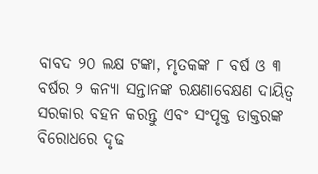ବାବଦ ୨୦ ଲକ୍ଷ ଟଙ୍କା, ମୃତକଙ୍କ ୮ ବର୍ଷ ଓ ୩ ବର୍ଷର ୨ କନ୍ୟା ସନ୍ତାନଙ୍କ ରକ୍ଷଣାବେକ୍ଷଣ ଦାୟିତ୍ୱ ସରକାର ବହନ କରନ୍ତୁ ଏବଂ ସଂପୃକ୍ତ ଡାକ୍ତରଙ୍କ ବିରୋଧରେ ଦୃଢ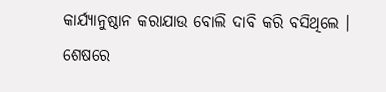କାର୍ଯ୍ୟାନୁଷ୍ଠାନ କରାଯାଉ ବୋଲି ଦାବି କରି ବସିଥିଲେ । ଶେଷରେ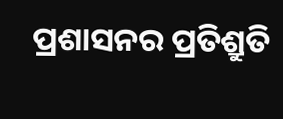ପ୍ରଶାସନର ପ୍ରତିଶ୍ରୁତି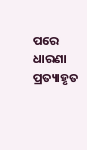ପରେ ଧାରଣା ପ୍ରତ୍ୟାହୃତ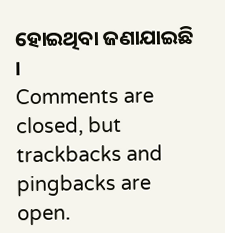ହୋଇଥିବା ଜଣାଯାଇଛି ।
Comments are closed, but trackbacks and pingbacks are open.